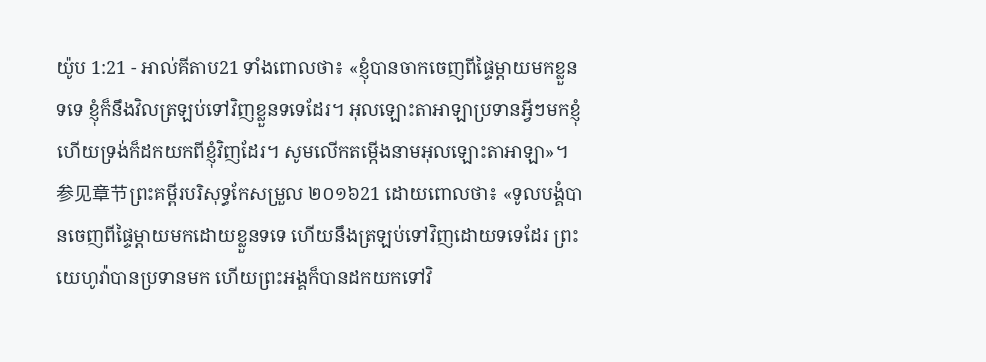យ៉ូប 1:21 - អាល់គីតាប21 ទាំងពោលថា៖ «ខ្ញុំបានចាកចេញពីផ្ទៃម្ដាយមកខ្លួនទទេ ខ្ញុំក៏នឹងវិលត្រឡប់ទៅវិញខ្លួនទទេដែរ។ អុលឡោះតាអាឡាប្រទានអ្វីៗមកខ្ញុំ ហើយទ្រង់ក៏ដកយកពីខ្ញុំវិញដែរ។ សូមលើកតម្កើងនាមអុលឡោះតាអាឡា»។ 参见章节ព្រះគម្ពីរបរិសុទ្ធកែសម្រួល ២០១៦21 ដោយពោលថា៖ «ទូលបង្គំបានចេញពីផ្ទៃម្តាយមកដោយខ្លួនទទេ ហើយនឹងត្រឡប់ទៅវិញដោយទទេដែរ ព្រះយេហូវ៉ាបានប្រទានមក ហើយព្រះអង្គក៏បានដកយកទៅវិ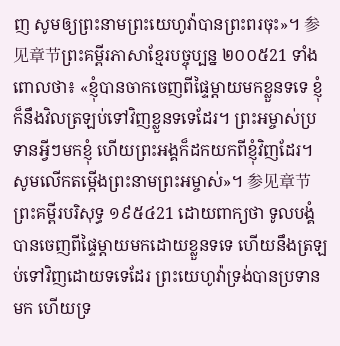ញ សូមឲ្យព្រះនាមព្រះយេហូវ៉ាបានព្រះពរចុះ»។ 参见章节ព្រះគម្ពីរភាសាខ្មែរបច្ចុប្បន្ន ២០០៥21 ទាំងពោលថា៖ «ខ្ញុំបានចាកចេញពីផ្ទៃម្ដាយមកខ្លួនទទេ ខ្ញុំក៏នឹងវិលត្រឡប់ទៅវិញខ្លួនទទេដែរ។ ព្រះអម្ចាស់ប្រទានអ្វីៗមកខ្ញុំ ហើយព្រះអង្គក៏ដកយកពីខ្ញុំវិញដែរ។ សូមលើកតម្កើងព្រះនាមព្រះអម្ចាស់»។ 参见章节ព្រះគម្ពីរបរិសុទ្ធ ១៩៥៤21 ដោយពាក្យថា ទូលបង្គំបានចេញពីផ្ទៃម្តាយមកដោយខ្លួនទទេ ហើយនឹងត្រឡប់ទៅវិញដោយទទេដែរ ព្រះយេហូវ៉ាទ្រង់បានប្រទានមក ហើយទ្រ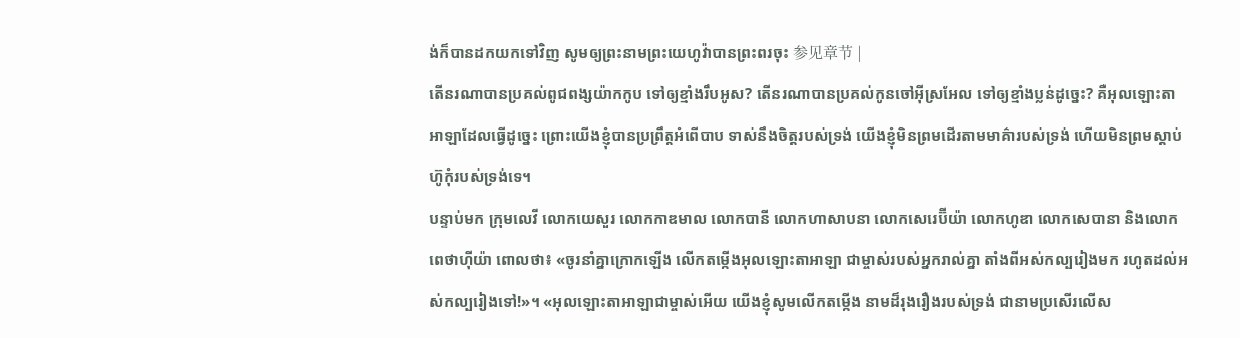ង់ក៏បានដកយកទៅវិញ សូមឲ្យព្រះនាមព្រះយេហូវ៉ាបានព្រះពរចុះ 参见章节 |
តើនរណាបានប្រគល់ពូជពង្សយ៉ាកកូប ទៅឲ្យខ្មាំងរឹបអូស? តើនរណាបានប្រគល់កូនចៅអ៊ីស្រអែល ទៅឲ្យខ្មាំងប្លន់ដូច្នេះ? គឺអុលឡោះតាអាឡាដែលធ្វើដូច្នេះ ព្រោះយើងខ្ញុំបានប្រព្រឹត្តអំពើបាប ទាស់នឹងចិត្តរបស់ទ្រង់ យើងខ្ញុំមិនព្រមដើរតាមមាគ៌ារបស់ទ្រង់ ហើយមិនព្រមស្ដាប់ហ៊ូកុំរបស់ទ្រង់ទេ។
បន្ទាប់មក ក្រុមលេវី លោកយេសួរ លោកកាឌមាល លោកបានី លោកហាសាបនា លោកសេរេប៊ីយ៉ា លោកហូឌា លោកសេបានា និងលោកពេថាហ៊ីយ៉ា ពោលថា៖ «ចូរនាំគ្នាក្រោកឡើង លើកតម្កើងអុលឡោះតាអាឡា ជាម្ចាស់របស់អ្នករាល់គ្នា តាំងពីអស់កល្បរៀងមក រហូតដល់អស់កល្បរៀងទៅ!»។ «អុលឡោះតាអាឡាជាម្ចាស់អើយ យើងខ្ញុំសូមលើកតម្កើង នាមដ៏រុងរឿងរបស់ទ្រង់ ជានាមប្រសើរលើស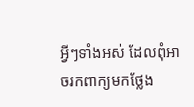អ្វីៗទាំងអស់ ដែលពុំអាចរកពាក្យមកថ្លែង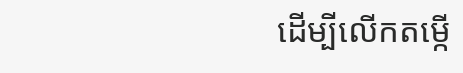ដើម្បីលើកតម្កើ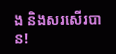ង និងសរសើរបាន!